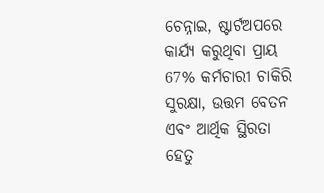ଚେନ୍ନାଇ, ଷ୍ଟାର୍ଟଅପରେ କାର୍ଯ୍ୟ କରୁଥିବା ପ୍ରାୟ 67% କର୍ମଚାରୀ ଚାକିରି ସୁରକ୍ଷା, ଉତ୍ତମ ବେତନ ଏବଂ ଆର୍ଥିକ ସ୍ଥିରତା ହେତୁ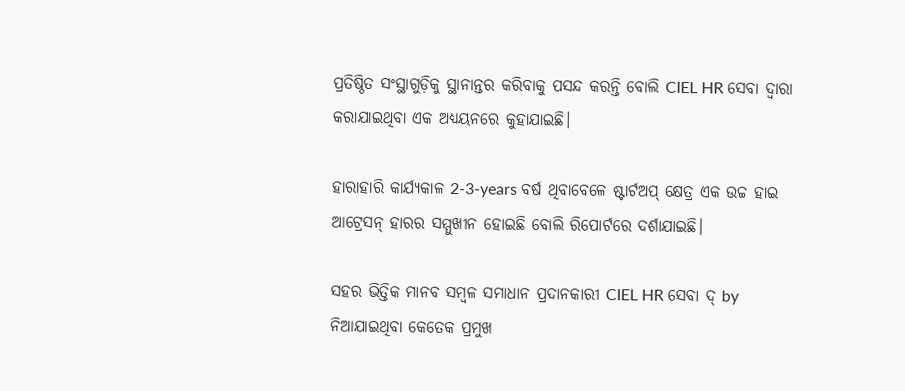ପ୍ରତିଷ୍ଠିତ ସଂସ୍ଥାଗୁଡ଼ିକୁ ସ୍ଥାନାନ୍ତର କରିବାକୁ ପସନ୍ଦ କରନ୍ତି ବୋଲି CIEL HR ସେବା ଦ୍ୱାରା କରାଯାଇଥିବା ଏକ ଅଧ୍ୟୟନରେ କୁହାଯାଇଛି।

ହାରାହାରି କାର୍ଯ୍ୟକାଳ 2-3-years ବର୍ଷ ଥିବାବେଳେ ଷ୍ଟାର୍ଟଅପ୍ କ୍ଷେତ୍ର ଏକ ଉଚ୍ଚ ହାଇ ଆଟ୍ରେସନ୍ ହାରର ସମ୍ମୁଖୀନ ହୋଇଛି ବୋଲି ରିପୋର୍ଟରେ ଦର୍ଶାଯାଇଛି।

ସହର ଭିତ୍ତିକ ମାନବ ସମ୍ବଳ ସମାଧାନ ପ୍ରଦାନକାରୀ CIEL HR ସେବା ଦ୍ by ନିଆଯାଇଥିବା କେତେକ ପ୍ରମୁଖ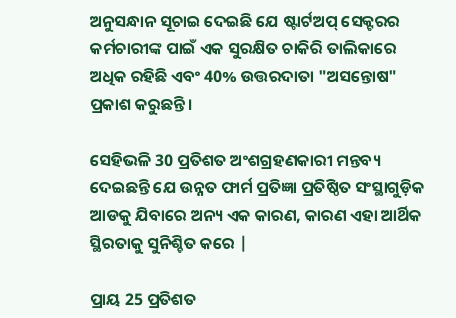ଅନୁସନ୍ଧାନ ସୂଚାଇ ଦେଇଛି ଯେ ଷ୍ଟାର୍ଟଅପ୍ ସେକ୍ଟରର କର୍ମଚାରୀଙ୍କ ପାଇଁ ଏକ ସୁରକ୍ଷିତ ଚାକିରି ତାଲିକାରେ ଅଧିକ ରହିଛି ଏବଂ 40% ଉତ୍ତରଦାତା "ଅସନ୍ତୋଷ" ପ୍ରକାଶ କରୁଛନ୍ତି।

ସେହିଭଳି 30 ପ୍ରତିଶତ ଅଂଶଗ୍ରହଣକାରୀ ମନ୍ତବ୍ୟ ଦେଇଛନ୍ତି ଯେ ଉନ୍ନତ ଫାର୍ମ ପ୍ରତିଜ୍ଞା ପ୍ରତିଷ୍ଠିତ ସଂସ୍ଥାଗୁଡ଼ିକ ଆଡକୁ ଯିବାରେ ଅନ୍ୟ ଏକ କାରଣ, କାରଣ ଏହା ଆର୍ଥିକ ସ୍ଥିରତାକୁ ସୁନିଶ୍ଚିତ କରେ |

ପ୍ରାୟ 25 ପ୍ରତିଶତ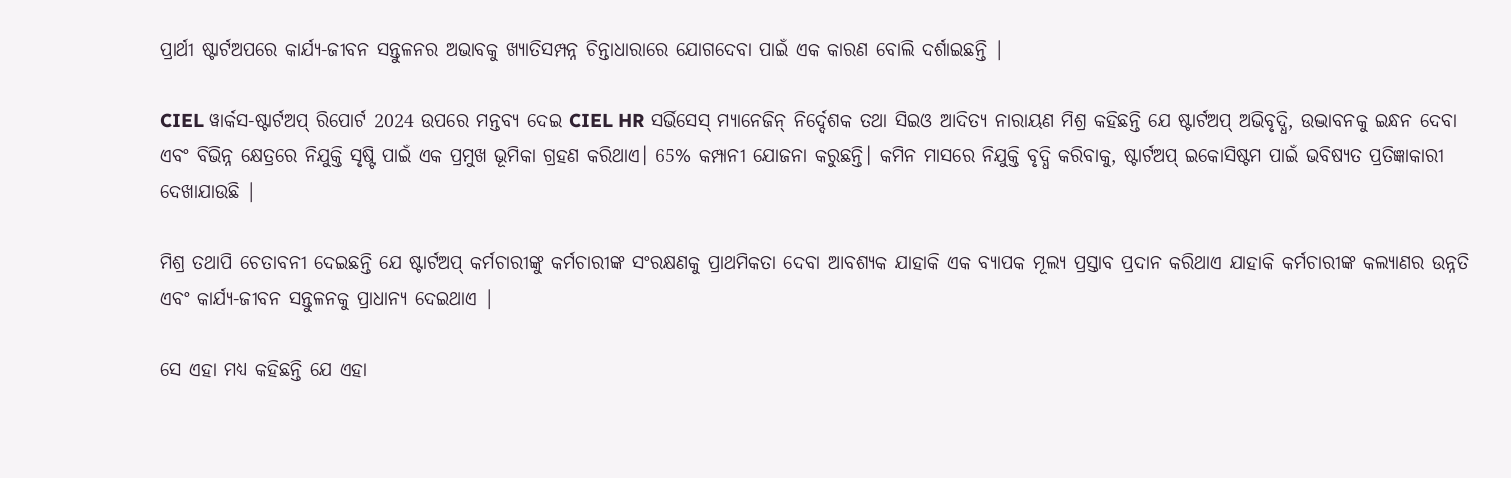ପ୍ରାର୍ଥୀ ଷ୍ଟାର୍ଟଅପରେ କାର୍ଯ୍ୟ-ଜୀବନ ସନ୍ତୁଳନର ଅଭାବକୁ ଖ୍ୟାତିସମ୍ପନ୍ନ ଚିନ୍ତାଧାରାରେ ଯୋଗଦେବା ପାଇଁ ଏକ କାରଣ ବୋଲି ଦର୍ଶାଇଛନ୍ତି |

CIEL ୱାର୍କସ-ଷ୍ଟାର୍ଟଅପ୍ ରିପୋର୍ଟ 2024 ଉପରେ ମନ୍ତବ୍ୟ ଦେଇ CIEL HR ସର୍ଭିସେସ୍ ମ୍ୟାନେଜିନ୍ ନିର୍ଦ୍ଦେଶକ ତଥା ସିଇଓ ଆଦିତ୍ୟ ନାରାୟଣ ମିଶ୍ର କହିଛନ୍ତି ଯେ ଷ୍ଟାର୍ଟଅପ୍ ଅଭିବୃଦ୍ଧି, ଉଦ୍ଭାବନକୁ ଇନ୍ଧନ ଦେବା ଏବଂ ବିଭିନ୍ନ କ୍ଷେତ୍ରରେ ନିଯୁକ୍ତି ସୃଷ୍ଟି ପାଇଁ ଏକ ପ୍ରମୁଖ ଭୂମିକା ଗ୍ରହଣ କରିଥାଏ। 65% କମ୍ପାନୀ ଯୋଜନା କରୁଛନ୍ତି। କମିନ ମାସରେ ନିଯୁକ୍ତି ବୃଦ୍ଧି କରିବାକୁ, ଷ୍ଟାର୍ଟଅପ୍ ଇକୋସିଷ୍ଟମ ପାଇଁ ଭବିଷ୍ୟତ ପ୍ରତିଜ୍ଞାକାରୀ ଦେଖାଯାଉଛି |

ମିଶ୍ର ତଥାପି ଚେତାବନୀ ଦେଇଛନ୍ତି ଯେ ଷ୍ଟାର୍ଟଅପ୍ କର୍ମଚାରୀଙ୍କୁ କର୍ମଚାରୀଙ୍କ ସଂରକ୍ଷଣକୁ ପ୍ରାଥମିକତା ଦେବା ଆବଶ୍ୟକ ଯାହାକି ଏକ ବ୍ୟାପକ ମୂଲ୍ୟ ପ୍ରସ୍ତାବ ପ୍ରଦାନ କରିଥାଏ ଯାହାକି କର୍ମଚାରୀଙ୍କ କଲ୍ୟାଣର ଉନ୍ନତି ଏବଂ କାର୍ଯ୍ୟ-ଜୀବନ ସନ୍ତୁଳନକୁ ପ୍ରାଧାନ୍ୟ ଦେଇଥାଏ |

ସେ ଏହା ମଧ୍ୟ କହିଛନ୍ତି ଯେ ଏହା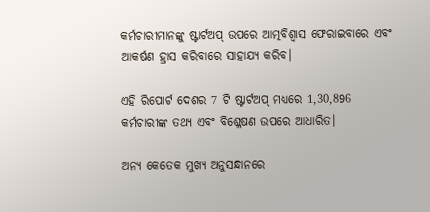କର୍ମଚାରୀମାନଙ୍କୁ ଷ୍ଟାର୍ଟଅପ୍ ଉପରେ ଆତ୍ମବିଶ୍ୱାସ ଫେରାଇବାରେ ଏବଂ ଆକର୍ଷଣ ହ୍ରାସ କରିବାରେ ସାହାଯ୍ୟ କରିବ।

ଏହି ରିପୋର୍ଟ ଦେଶର 7 ଟି ଷ୍ଟାର୍ଟଅପ୍ ମଧ୍ୟରେ 1,30,896 କର୍ମଚାରୀଙ୍କ ତଥ୍ୟ ଏବଂ ବିଶ୍ଳେଷଣ ଉପରେ ଆଧାରିତ।

ଅନ୍ୟ କେତେକ ମୁଖ୍ୟ ଅନୁସନ୍ଧାନରେ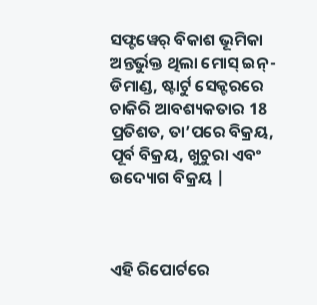ସଫ୍ଟୱେର୍ ବିକାଶ ଭୂମିକା ଅନ୍ତର୍ଭୁକ୍ତ ଥିଲା ମୋସ୍ ଇନ୍-ଡିମାଣ୍ଡ, ଷ୍ଟାର୍ଟୁ ସେକ୍ଟରରେ ଚାକିରି ଆବଶ୍ୟକତାର 18 ପ୍ରତିଶତ, ତା’ପରେ ବିକ୍ରୟ, ପୂର୍ବ ବିକ୍ରୟ, ଖୁଚୁରା ଏବଂ ଉଦ୍ୟୋଗ ବିକ୍ରୟ |



ଏହି ରିପୋର୍ଟରେ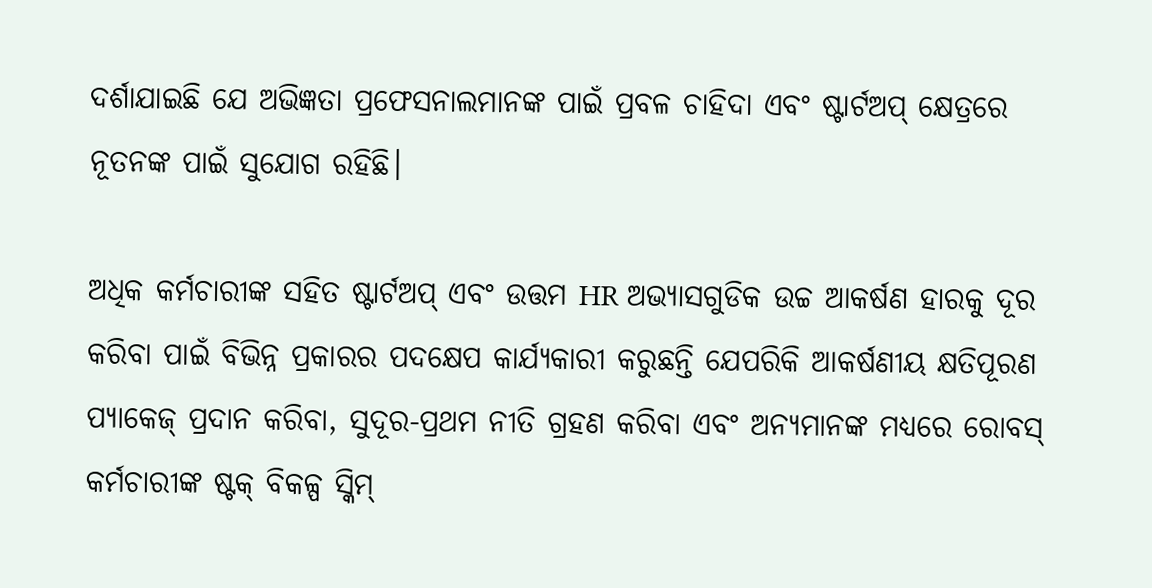ଦର୍ଶାଯାଇଛି ଯେ ଅଭିଜ୍ଞତା ପ୍ରଫେସନାଲମାନଙ୍କ ପାଇଁ ପ୍ରବଳ ଚାହିଦା ଏବଂ ଷ୍ଟାର୍ଟଅପ୍ କ୍ଷେତ୍ରରେ ନୂତନଙ୍କ ପାଇଁ ସୁଯୋଗ ରହିଛି।

ଅଧିକ କର୍ମଚାରୀଙ୍କ ସହିତ ଷ୍ଟାର୍ଟଅପ୍ ଏବଂ ଉତ୍ତମ HR ଅଭ୍ୟାସଗୁଡିକ ଉଚ୍ଚ ଆକର୍ଷଣ ହାରକୁ ଦୂର କରିବା ପାଇଁ ବିଭିନ୍ନ ପ୍ରକାରର ପଦକ୍ଷେପ କାର୍ଯ୍ୟକାରୀ କରୁଛନ୍ତି ଯେପରିକି ଆକର୍ଷଣୀୟ କ୍ଷତିପୂରଣ ପ୍ୟାକେଜ୍ ପ୍ରଦାନ କରିବା, ସୁଦୂର-ପ୍ରଥମ ନୀତି ଗ୍ରହଣ କରିବା ଏବଂ ଅନ୍ୟମାନଙ୍କ ମଧ୍ୟରେ ରୋବସ୍ କର୍ମଚାରୀଙ୍କ ଷ୍ଟକ୍ ବିକଳ୍ପ ସ୍କିମ୍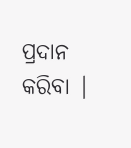ପ୍ରଦାନ କରିବା |